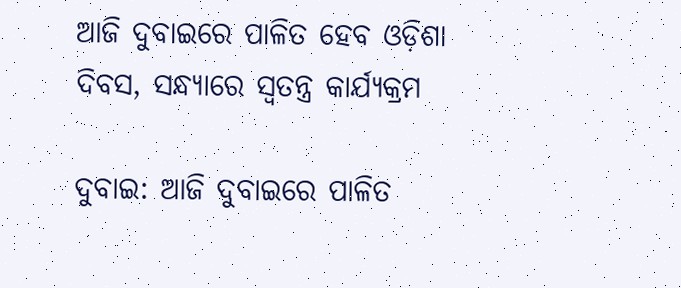ଆଜି ଦୁବାଇରେ ପାଳିତ ହେବ ଓଡ଼ିଶା ଦିବସ, ସନ୍ଧ୍ୟାରେ ସ୍ବତନ୍ତ୍ର କାର୍ଯ୍ୟକ୍ରମ

ଦୁବାଇ: ଆଜି ଦୁବାଇରେ ପାଳିତ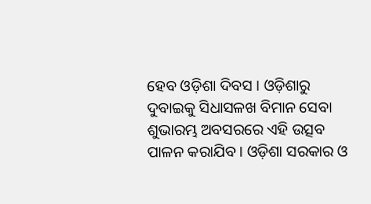ହେବ ଓଡ଼ିଶା ଦିବସ । ଓଡ଼ିଶାରୁ ଦୁବାଇକୁ ସିଧାସଳଖ ବିମାନ ସେବା ଶୁଭାରମ୍ଭ ଅବସରରେ ଏହି ଉତ୍ସବ ପାଳନ କରାଯିବ । ଓଡ଼ିଶା ସରକାର ଓ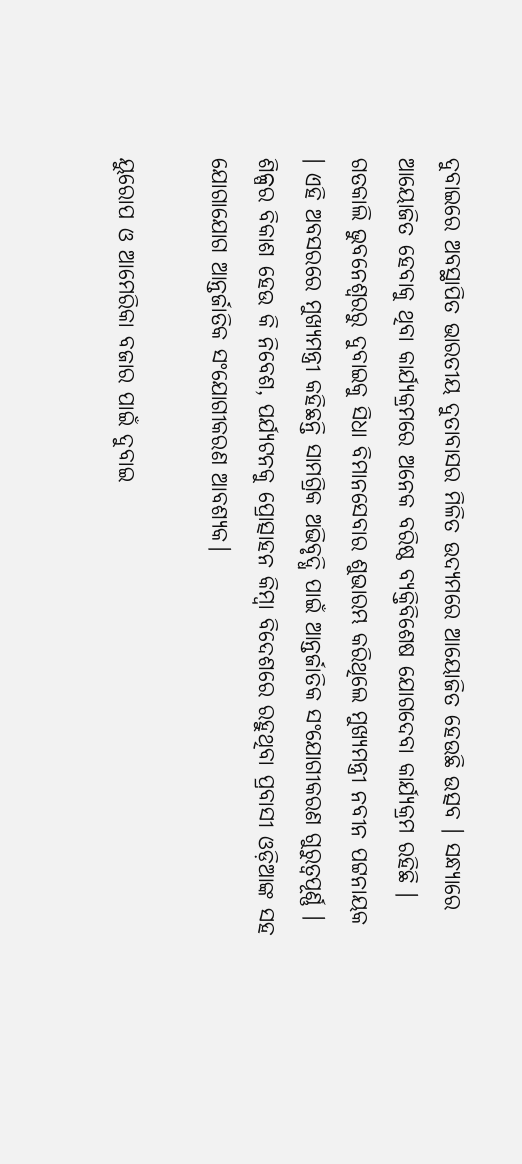ଦୁବାଇରେ ଅବସ୍ଥାପିତ ଭାରତୀୟ ଦୁତାବାସର ମିଳିତ ଉଦ୍ୟମରେ ଆୟୋଜିତ ହେଉଛି ଉତ୍ସବ । ସନ୍ଧ୍ୟାରେ ଆୟୋଜିତ ହେବାକୁ ଥିବା କାର୍ଯ୍ୟକ୍ରମରେ ଅନେକ ବରିଷ୍ଠ ବ୍ୟକ୍ତିବିଶେଷ ଯୋଗଦେବା କାର୍ଯ୍ୟକ୍ରମ ରହିଛି । ଗତକାଲି ଭୁବନେଶ୍ବରରୁ ଦୁବାଇକୁ ସିଧା ବିମାନସେବାର ଶୁଭାରମ୍ଭ କରିଥିଲେ ମୁଖ୍ୟମନ୍ତ୍ରୀ ନବୀନ ପଟ୍ଟନାୟକ । ଏହି ଅବସରରେ ମୁଖ୍ୟମନ୍ତ୍ରୀ କହିଛନ୍ତି ସାମଗ୍ରିକ ଅଭିବୃଦ୍ଧି ପାଇଁ ଆନ୍ତର୍ଜାତିକ ସଂଯୋଗୀକରଣ ଗୁରୁତ୍ବପୂର୍ଣ୍ଣ । ଶିଳ୍ପର ବିକାଶ ହେଉ କି ନିବେଶ, ପର୍ଯ୍ୟଟନକୁ ପ୍ରୋତ୍ସାହନ କିମ୍ବା ବିଦେଶରେ ରହୁଥିବା ପ୍ରବାସୀ ଓଡ଼ିଆଙ୍କ ସହ ଯୋଗାଯୋଗ ଆନ୍ତର୍ଜାତିକ ସଂଯୋଗୀକରଣ ଆବଶ୍ୟକ।

ୟୁରୋପ ଓ ଆମେରିକା ବଜାର ପାଇଁ ଦୁବାଇ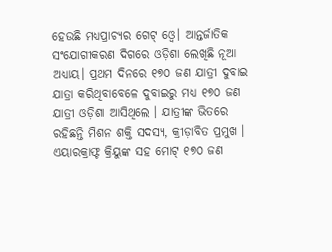ହେଉଛି ମଧ୍ୟପ୍ରାଚ୍ୟର ଗେଟ୍ ଓ୍ବେ। ଆନ୍ତର୍ଜାତିକ ସଂଯୋଗୀକରଣ ଦିଗରେ ଓଡ଼ିଶା ଲେଖିଛି ନୂଆ ଅଧ୍ୟାୟ। ପ୍ରଥମ ଦିନରେ ୧୭୦ ଜଣ ଯାତ୍ରୀ ଦୁବାଇ ଯାତ୍ରା କରିଥିବାବେଳେ ଦୁବାଇରୁ ମଧ୍ୟ ୧୭୦ ଜଣ ଯାତ୍ରୀ ଓଡ଼ିଶା ଆସିଥିଲେ । ଯାତ୍ରୀଙ୍କ ଭିତରେ ରହିଛନ୍ତି ମିଶନ ଶକ୍ତି ସଦସ୍ୟ, କ୍ରୀଡ଼ାବିତ ପ୍ରମୁଖ । ଏୟାରକ୍ରାଫ୍ଟ କ୍ରିୟୁଙ୍କ ସହ ମୋଟ୍ ୧୭୦ ଜଣ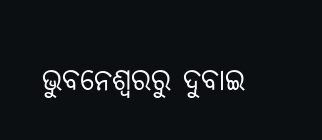ଭୁବନେଶ୍ୱରରୁ ଦୁବାଇ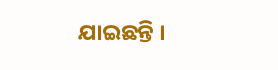ଯାଇଛନ୍ତି ।